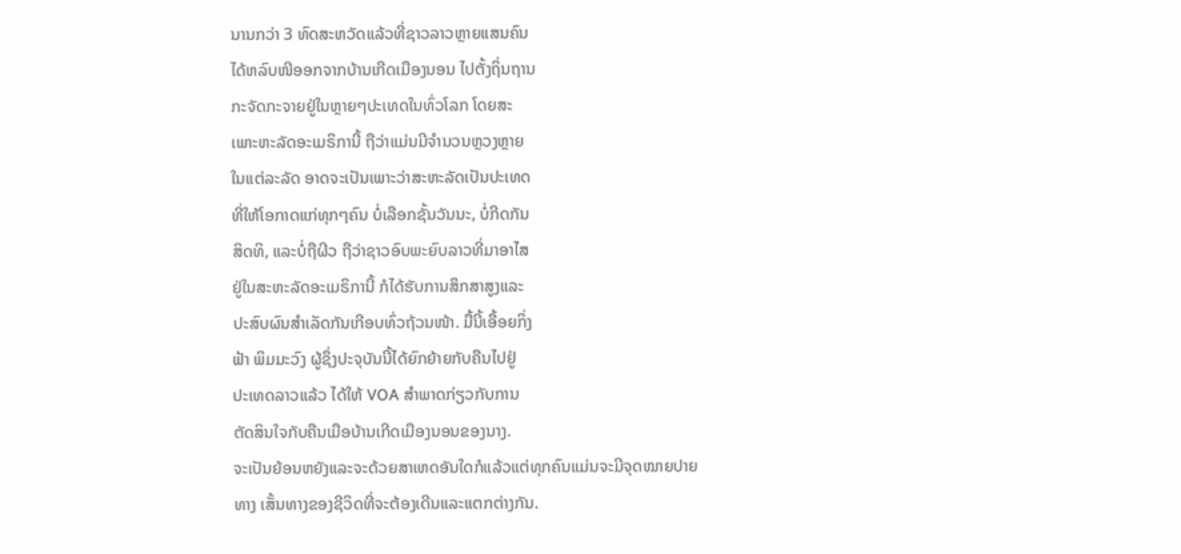ນານກວ່າ 3 ທົດສະຫວັດແລ້ວທີ່ຊາວລາວຫຼາຍແສນຄົນ
ໄດ້ຫລົບໜີອອກຈາກບ້ານເກີດເມືອງນອນ ໄປຕັ້ງຖິ່ນຖານ
ກະຈັດກະຈາຍຢູ່ໃນຫຼາຍໆປະເທດໃນທົ່ວໂລກ ໂດຍສະ
ເພາະຫະລັດອະເມຣິການີ້ ຖືວ່າແມ່ນມີຈໍານວນຫຼວງຫຼາຍ
ໃນແຕ່ລະລັດ ອາດຈະເປັນເພາະວ່າສະຫະລັດເປັນປະເທດ
ທີ່ໃຫ້ໂອກາດແກ່ທຸກໆຄົນ ບໍ່ເລືອກຊັ້ນວັນນະ, ບໍ່ກີດກັນ
ສິດທິ, ແລະບໍ່ຖືຜີວ ຖືວ່າຊາວອົບພະຍົບລາວທີ່ມາອາໄສ
ຢູ່ໃນສະຫະລັດອະເມຣິການີ້ ກໍໄດ້ຮັບການສຶກສາສູງແລະ
ປະສົບຜົນສໍາເລັດກັນເກີອບທົ່ວຖ້ວນໜ້າ. ມື້ນີ້ເອື້ອຍກິ່ງ
ຟ້າ ພິມມະວົງ ຜູ້ຊຶ່ງປະຈຸບັນນີ້ໄດ້ຍົກຍ້າຍກັບຄືນໄປຢູ່
ປະເທດລາວແລ້ວ ໄດ້ໃຫ້ VOA ສໍາພາດກ່ຽວກັບການ
ຕັດສິນໃຈກັບຄືນເມືອບ້ານເກີດເມືອງນອນຂອງນາງ.
ຈະເປັນຍ້ອນຫຍັງແລະຈະດ້ວຍສາເຫດອັນໃດກໍແລ້ວແຕ່ທຸກຄົນແມ່ນຈະມີຈຸດໝາຍປາຍ
ທາງ ເສັ້ນທາງຂອງຊີວິດທີ່ຈະຕ້ອງເດີນແລະແຕກຕ່າງກັນ.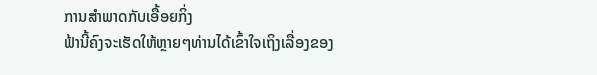ການສຳພາດກັບເອື້ອຍກິ່ງ
ຟ້ານີ້ຄົງຈະເຮັດໃຫ້ຫຼາຍໆທ່ານໄດ້ເຂົ້າໃຈເຖິງເລື່ອງຂອງ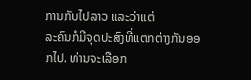ການກັບໄປລາວ ແລະວ່າແຕ່
ລະຄົນກໍມີຈຸດປະສົງທີ່ແຕກຕ່າງກັນອອກໄປ. ທ່ານຈະເລືອກ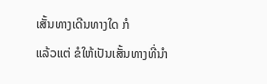ເສັ້ນທາງເດີນທາງໃດ ກໍ
ແລ້ວແຕ່ ຂໍໃຫ້ເປັນເສັ້ນທາງທີ່ນໍາ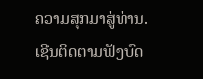ຄວາມສຸກມາສູ່ທ່ານ.
ເຊີນຕິດຕາມຟັງບົດ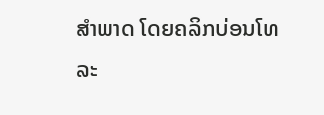ສໍາພາດ ໂດຍຄລິກບ່ອນໂທລະ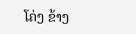ໂຄ່ງ ຂ້າງ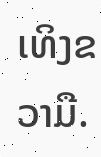ເທິງຂວາມື.